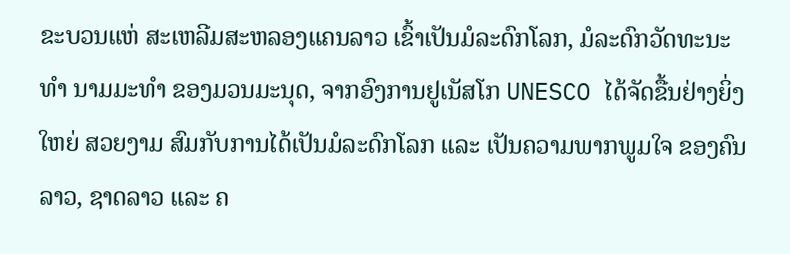ຂະບວນແຫ່ ສະເຫລີມສະຫລອງແຄນລາວ ເຂົ້າເປັນມໍລະດົກໂລກ, ມໍລະດົກວັດທະນະທໍາ ນາມມະທໍາ ຂອງມວນມະນຸດ, ຈາກອົງການຢູເນັສໂກ UNESCO ໄດ້ຈັດຂື້ນຢ່າງຍິ່ງໃຫຍ່ ສວຍງາມ ສົມກັບການໄດ້ເປັນມໍລະດົກໂລກ ແລະ ເປັນຄວາມພາກພູມໃຈ ຂອງຄົນລາວ, ຊາດລາວ ແລະ ຄ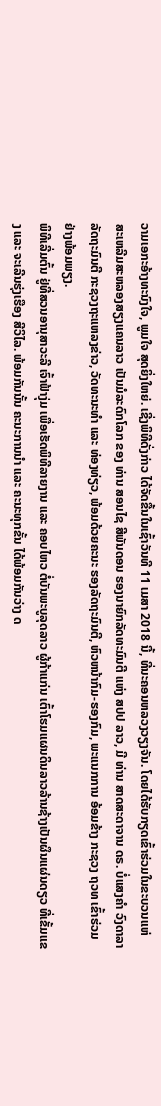ວາມເອກະອ້າງທະນົງໃຈ, ພູມໃຈ ສຸດຍິ່ງໃຫຍ່. ເຊີ່ງພິທີດັ່ງກ່າວ ໄດ້ຈັດຂື້ນໃນເຊົ້າວັນທີ 11 ເມສາ 2018 ນີ້, ທີ່ນະຄອນຫລວງວຽງຈັນ. ໂດຍໄດ້ຮັບກຽດເຂົ້າຮ່ວມໃນຂະບວນແຫ່ ສະເຫລີມສະຫລອງສຽງແຄນລາວ ເປັນມໍລະດົກໂລກ ຂອງ ທ່ານ ສອນໄຊ ສີພັນດອນ ຮອງນາຍົກລັດທະມົນຕີ ແຫ່ງ ສປປ ລາວ, ມີ ທ່ານ ສາດສະດາຈານ ດຣ. ບໍ່ແສງຄໍາ ວົງດາລາ ລັດຖະມົນຕີ ກະຊວງຖະແຫລງຂ່າວ, ວັດທະນະທໍາ ແລະ ທ່ອງທ່ຽວ, ພ້ອມດ້ວຍຄະນະ ຮອງລັດຖະມົນຕີ, ຫົວຫນ້າກົມ-ຮອງກົມ, ພະແນກການ ອ້ອມຂ້າງ ກະຊວງ ຖວທ ເຂົ້າຮ່ວມ ຢ່າງພ້ອມພຽງ.
ພິທີເລີ່ມຕົ້ນ ຢູ່ທີ່ສວນອານຸສາວະລີ ເຈົ້າຟ້າງຸ່ມ ເພື່ອເຮັດພິທີລາຍງານ ແລະ ຄອບໄຫວ ຕໍ່ບັນພະບູລຸດລາວ ຜູ້ກ້າແກ່ນ ເຕົ້າໂຮມແຜນດິນລາວລ້ານຊ້າງເປັນຜຶນແຜ່ນດຽວ ທີ່ເຂັ້ມແຂງ ແລະ ຈະເລີນຮຸ່ງເຮືອງ ສີວິໄລ. ພ້ອມກັນນັ້ນ ຄະນະການນໍາ ແລະ ຄະນະທຸກຂັ້ນ ໄດ້ພ້ອມກັນວ່າງ ດ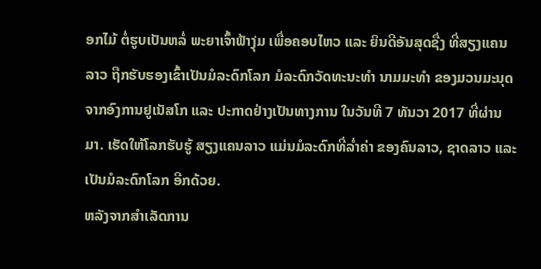ອກໄມ້ ຕໍ່ຮູບເປັນຫລໍ່ ພະຍາເຈົ້າຟ້າງຸ່ມ ເພື່ອຄອບໄຫວ ແລະ ຍິນດີອັນສຸດຊື່ງ ທີ່ສຽງແຄນລາວ ຖືກຮັບຮອງເຂົ້າເປັນມໍລະດົກໂລກ ມໍລະດົກວັດທະນະທໍາ ນາມມະທໍາ ຂອງມວນມະນຸດ ຈາກອົງການຢູເນັສໂກ ແລະ ປະກາດຢ່າງເປັນທາງການ ໃນວັນທີ 7 ທັນວາ 2017 ທີ່ຜ່ານມາ. ເຮັດໃຫ້ໂລກຮັບຮູ້ ສຽງແຄນລາວ ແມ່ນມໍລະດົກທີ່ລໍ່າຄ່າ ຂອງຄົນລາວ, ຊາດລາວ ແລະ ເປັນມໍລະດົກໂລກ ອີກດ້ວຍ.
ຫລັງຈາກສໍາເລັດການ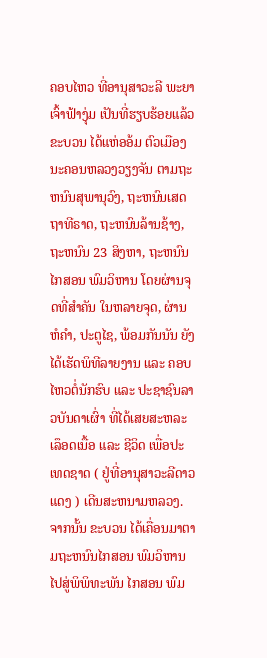ຄອບໄຫວ ທີ່ອານຸສາວະລີ ພະຍາເຈົ້າຟ້າງຸ່ມ ເປັນທີ່ຮຽບຮ້ອຍແລ້ວ ຂະບວນ ໄດ້ແຫ່ອອ້ມ ຕົວເມືອງນະຄອນຫລວງວຽງຈັນ ຕາມຖະຫນົນສຸພານຸວົງ, ຖະຫນົນເສດຖາທີຣາດ, ຖະຫນົນລ້ານຊ້າງ, ຖະຫນົນ 23 ສິງຫາ, ຖະຫນົນໄກສອນ ພົມວິຫານ ໂດຍຜ່ານຈຸດທີ່ສໍາຄັນ ໃນຫລາຍຈຸດ, ຜ່ານຫໍຄໍາ, ປະຕູໄຊ, ພ້ອມກັນນັນ ຍັງໄດ້ເຮັດພິທີລາຍງານ ແລະ ຄອບໄຫວຕໍ່ນັກຮົບ ແລະ ປະຊາຊົນລາວບັນດາເຜົ່າ ທີ່ໄດ້ເສຍສະຫລະເລຶອດເນື້ອ ແລະ ຊີວິດ ເພື່ອປະເທດຊາດ ( ຢູ່ທີ່ອານຸສາວະລີດາວແດງ ) ເດີນສະຫນາມຫລວງ.
ຈາກນັ້ນ ຂະບວນ ໄດ້ເຄື່ອນມາຕາມຖະຫນົນໄກສອນ ພົມວິຫານ ໄປສູ່ພິພິທະພັນ ໄກສອນ ພົມ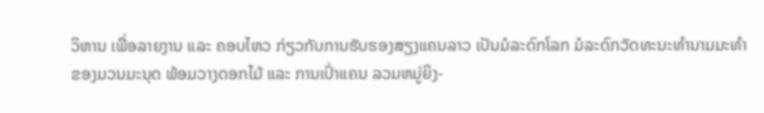ວິຫານ ເພື່ອລາຍງານ ແລະ ຄອບໄຫວ ກ່ຽວກັບການຮັບຮອງສຽງແຄນລາວ ເປັນມໍລະດົກໂລກ ມໍລະດົກວັດທະນະທໍານາມມະທໍາ ຂອງມວນມະນຸດ ພ້ອມວາງດອກໄມ້ ແລະ ການເປົ່າແຄນ ລວມຫມູ່ຍິງ-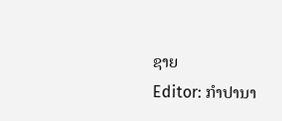ຊາຍ
Editor: ກຳປານາ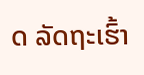ດ ລັດຖະເຮົ້າ